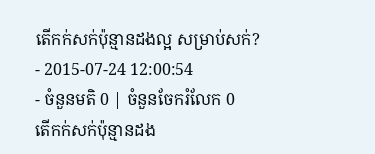តើកក់សក់ប៉ុន្មានដងល្អ សម្រាប់សក់?
- 2015-07-24 12:00:54
- ចំនួនមតិ 0 | ចំនួនចែករំលែក 0
តើកក់សក់ប៉ុន្មានដង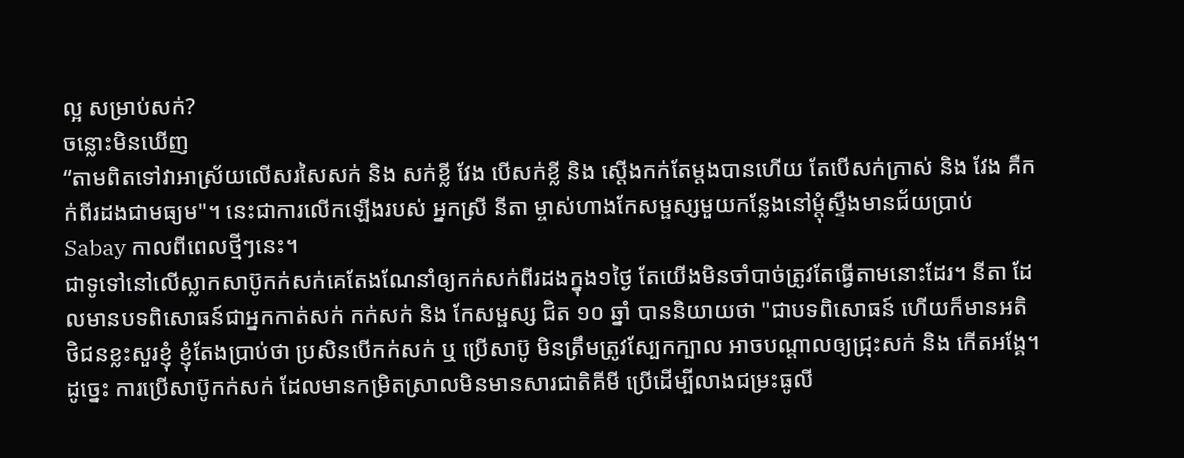ល្អ សម្រាប់សក់?
ចន្លោះមិនឃើញ
“តាមពិតទៅវាអាស្រ័យលើសរសៃសក់ និង សក់ខ្លី វែង បើសក់ខ្លី និង ស្ដើងកក់តែម្ដងបានហើយ តែបើសក់ក្រាស់ និង វែង គឺកក់ពីរដងជាមធ្យម"។ នេះជាការលើកឡើងរបស់ អ្នកស្រី នីតា ម្ចាស់ហាងកែសម្ផស្សមួយកន្លែងនៅម្ដុំស្ទឹងមានជ័យប្រាប់ Sabay កាលពីពេលថ្មីៗនេះ។
ជាទូទៅនៅលើស្លាកសាប៊ូកក់សក់គេតែងណែនាំឲ្យកក់សក់ពីរដងក្នុង១ថ្ងៃ តែយើងមិនចាំបាច់ត្រូវតែធ្វើតាមនោះដែរ។ នីតា ដែលមានបទពិសោធន៍ជាអ្នកកាត់សក់ កក់សក់ និង កែសម្ផស្ស ជិត ១០ ឆ្នាំ បាននិយាយថា "ជាបទពិសោធន៍ ហើយក៏មានអតិថិជនខ្លះសួរខ្ញុំ ខ្ញុំតែងប្រាប់ថា ប្រសិនបើកក់សក់ ឬ ប្រើសាប៊ូ មិនត្រឹមត្រូវស្បែកក្បាល អាចបណ្ដាលឲ្យជ្រុះសក់ និង កើតអង្គែ។ ដូច្នេះ ការប្រើសាប៊ូកក់សក់ ដែលមានកម្រិតស្រាលមិនមានសារជាតិគីមី ប្រើដើម្បីលាងជម្រះធូលី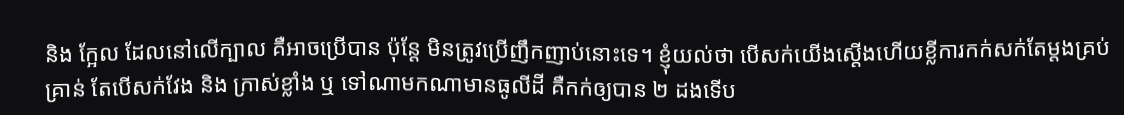និង ក្អែល ដែលនៅលើក្បាល គឺអាចប្រើបាន ប៉ុន្ដែ មិនត្រូវប្រើញឹកញាប់នោះទេ។ ខ្ញុំយល់ថា បើសក់យើងស្ដើងហើយខ្លីការកក់សក់តែម្ដងគ្រប់គ្រាន់ តែបើសក់វែង និង ក្រាស់ខ្លាំង ឬ ទៅណាមកណាមានធូលីដី គឺកក់ឲ្យបាន ២ ដងទើប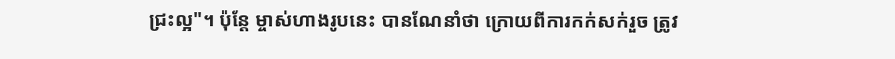ជ្រះល្អ"។ ប៉ុន្តែ ម្ចាស់ហាងរូបនេះ បានណែនាំថា ក្រោយពីការកក់សក់រួច ត្រូវ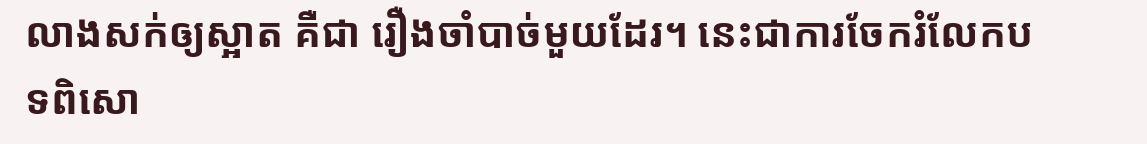លាងសក់ឲ្យស្អាត គឺជា រឿងចាំបាច់មួយដែរ។ នេះជាការចែករំលែកបទពិសោ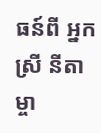ធន៍ពី អ្នកស្រី នីតា ម្ចា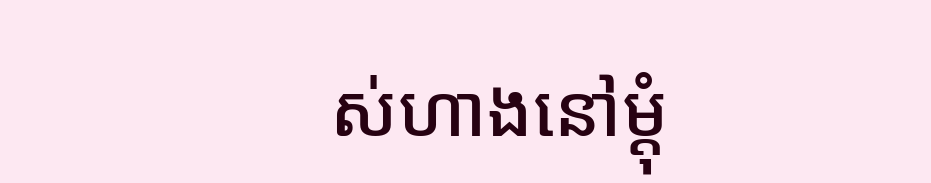ស់ហាងនៅម្ដុំ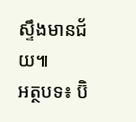ស្ទឹងមានជ័យ៕
អត្ថបទ៖ ប៊ិ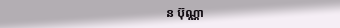ន ប៊ុណ្ណា